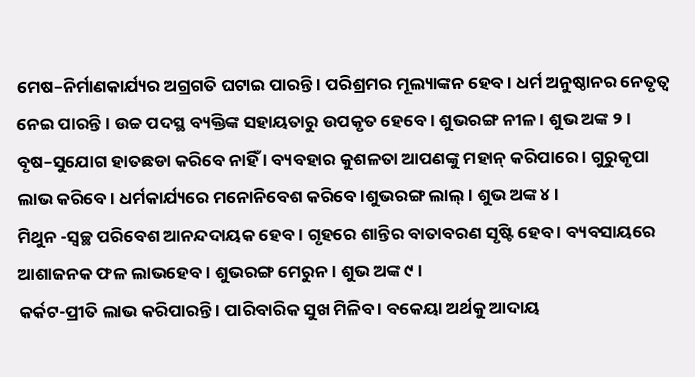ମେଷ–ନିର୍ମାଣକାର୍ଯ୍ୟର ଅଗ୍ରଗତି ଘଟାଇ ପାରନ୍ତି । ପରିଶ୍ରମର ମୂଲ୍ୟାଙ୍କନ ହେବ । ଧର୍ମ ଅନୁଷ୍ଠାନର ନେତୃତ୍ୱ ନେଇ ପାରନ୍ତି । ଉଚ୍ଚ ପଦସ୍ଥ ବ୍ୟକ୍ତିଙ୍କ ସହାୟତାରୁ ଉପକୃତ ହେବେ । ଶୁଭରଙ୍ଗ ନୀଳ । ଶୁଭ ଅଙ୍କ ୨ ।
ବୃଷ–ସୁଯୋଗ ହାତଛଡା କରିବେ ନାହିଁ । ବ୍ୟବହାର କୁଶଳତା ଆପଣଙ୍କୁ ମହାନ୍ କରିପାରେ । ଗୁରୁକୃପା ଲାଭ କରିବେ । ଧର୍ମକାର୍ଯ୍ୟରେ ମନୋନିବେଶ କରିବେ ।ଶୁଭରଙ୍ଗ ଲାଲ୍ । ଶୁଭ ଅଙ୍କ ୪ ।
ମିଥୁନ -ସ୍ୱଚ୍ଛ ପରିବେଶ ଆନନ୍ଦଦାୟକ ହେବ । ଗୃହରେ ଶାନ୍ତିର ବାତାବରଣ ସୃଷ୍ଟି ହେବ । ବ୍ୟବସାୟରେ ଆଶାଜନକ ଫଳ ଲାଭହେବ । ଶୁଭରଙ୍ଗ ମେରୁନ । ଶୁଭ ଅଙ୍କ ୯ ।
କର୍କଟ-ପ୍ରୀତି ଲାଭ କରିପାରନ୍ତି । ପାରିବାରିକ ସୁଖ ମିଳିବ । ବକେୟା ଅର୍ଥକୁ ଆଦାୟ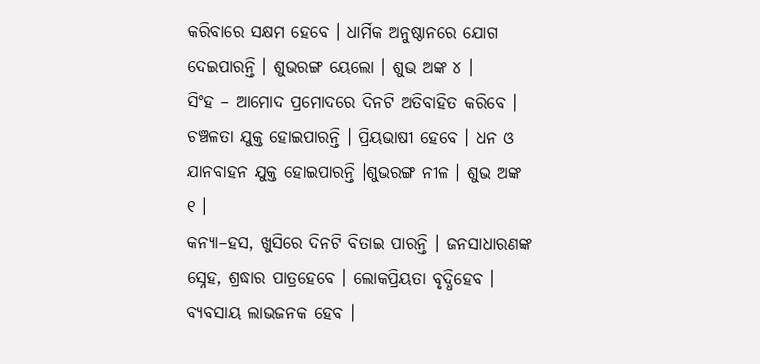କରିବାରେ ସକ୍ଷମ ହେବେ । ଧାର୍ମିକ ଅନୁଷ୍ଠାନରେ ଯୋଗ ଦେଇପାରନ୍ତି । ଶୁଭରଙ୍ଗ ୟେଲୋ । ଶୁଭ ଅଙ୍କ ୪ ।
ସିଂହ – ଆମୋଦ ପ୍ରମୋଦରେ ଦିନଟି ଅତିବାହିତ କରିବେ । ଚଞ୍ଚଳତା ଯୁକ୍ତ ହୋଇପାରନ୍ତି । ପ୍ରିୟଭାଷୀ ହେବେ । ଧନ ଓ ଯାନବାହନ ଯୁକ୍ତ ହୋଇପାରନ୍ତି ।ଶୁଭରଙ୍ଗ ନୀଳ । ଶୁଭ ଅଙ୍କ ୧ ।
କନ୍ୟା–ହସ, ଖୁସିରେ ଦିନଟି ବିତାଇ ପାରନ୍ତି । ଜନସାଧାରଣଙ୍କ ସ୍ନେହ, ଶ୍ରଦ୍ଧାର ପାତ୍ରହେବେ । ଲୋକପ୍ରିୟତା ବୃଦ୍ଧିହେବ । ବ୍ୟବସାୟ ଲାଭଜନକ ହେବ ।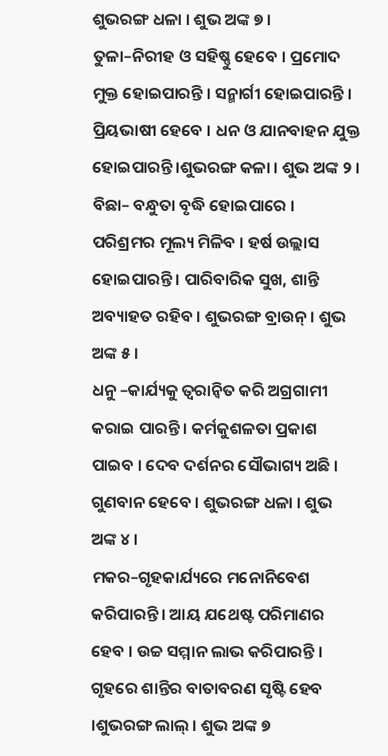ଶୁଭରଙ୍ଗ ଧଳା । ଶୁଭ ଅଙ୍କ ୭ ।
ତୁଳା–ନିରୀହ ଓ ସହିଷ୍ଣୁ ହେବେ । ପ୍ରମୋଦ ମୁକ୍ତ ହୋଇପାରନ୍ତି । ସନ୍ମାର୍ଗୀ ହୋଇପାରନ୍ତି । ପ୍ରିୟଭାଷୀ ହେବେ । ଧନ ଓ ଯାନବାହନ ଯୁକ୍ତ ହୋଇପାରନ୍ତି ।ଶୁଭରଙ୍ଗ କଳା । ଶୁଭ ଅଙ୍କ ୨ ।
ବିଛା– ବନ୍ଧୁତା ବୃଦ୍ଧି ହୋଇପାରେ । ପରିଶ୍ରମର ମୂଲ୍ୟ ମିଳିବ । ହର୍ଷ ଉଲ୍ଲାସ ହୋଇପାରନ୍ତି । ପାରିବାରିକ ସୁଖ, ଶାନ୍ତି ଅବ୍ୟାହତ ରହିବ । ଶୁଭରଙ୍ଗ ବ୍ରାଉନ୍ । ଶୁଭ ଅଙ୍କ ୫ ।
ଧନୁ –କାର୍ଯ୍ୟକୁ ତ୍ୱରାନ୍ୱିତ କରି ଅଗ୍ରଗାମୀ କରାଇ ପାରନ୍ତି । କର୍ମକୁଶଳତା ପ୍ରକାଶ ପାଇବ । ଦେବ ଦର୍ଶନର ସୌଭାଗ୍ୟ ଅଛି । ଗୁଣବାନ ହେବେ । ଶୁଭରଙ୍ଗ ଧଳା । ଶୁଭ ଅଙ୍କ ୪ ।
ମକର–ଗୃହକାର୍ଯ୍ୟରେ ମନୋନିବେଶ କରିପାରନ୍ତି । ଆୟ ଯଥେଷ୍ଟ ପରିମାଣର ହେବ । ଉଚ୍ଚ ସମ୍ମାନ ଲାଭ କରିପାରନ୍ତି । ଗୃହରେ ଶାନ୍ତିର ବାତାବରଣ ସୃଷ୍ଟି ହେବ ।ଶୁଭରଙ୍ଗ ଲାଲ୍ । ଶୁଭ ଅଙ୍କ ୭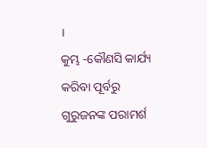।
କୁମ୍ଭ -କୌଣସି କାର୍ଯ୍ୟ କରିବା ପୂର୍ବରୁ ଗୁରୁଜନଙ୍କ ପରାମର୍ଶ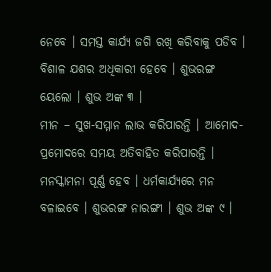ନେବେ । ସମସ୍ତ କାର୍ଯ୍ୟ ଜଗି ରଖି କରିବାକୁ ପଡିବ । ବିଶାଳ ଯଶର ଅଧିକାରୀ ହେବେ । ଶୁଭରଙ୍ଗ ୟେଲୋ । ଶୁଭ ଅଙ୍କ ୩ ।
ମୀନ – ସୁଖ-ସମ୍ମାନ ଲାଭ କରିପାରନ୍ତି । ଆମୋଦ-ପ୍ରମୋଦରେ ସମୟ ଅତିବାହିତ କରିପାରନ୍ତି । ମନସ୍କାମନା ପୂର୍ଣ୍ଣ ହେବ । ଧର୍ମକାର୍ଯ୍ୟରେ ମନ ବଳାଇବେ । ଶୁଭରଙ୍ଗ ନାରଙ୍ଗୀ । ଶୁଭ ଅଙ୍କ ୯ ।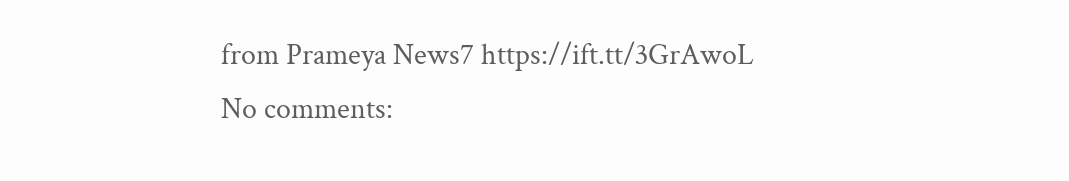from Prameya News7 https://ift.tt/3GrAwoL
No comments: